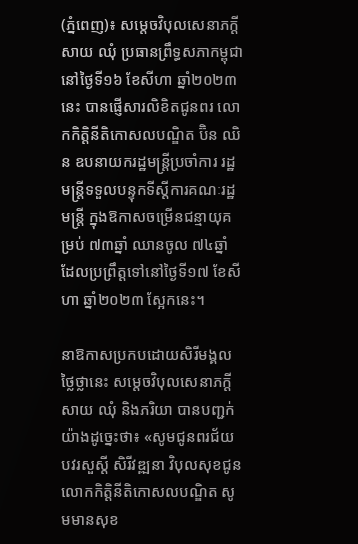(ភ្នំពេញ)៖ សម្តេចវិបុលសេនាភក្តី សាយ ឈុំ ប្រធានព្រឹទ្ធសភាកម្ពុជា នៅថ្ងៃទី១៦ ខែសីហា ឆ្នាំ២០២៣នេះ បានផ្ញើសារលិខិតជូនពរ លោកកិត្តិនីតិកោសលបណ្ឌិត ប៊ិន ឈិន ឧបនាយករដ្ឋមន្ត្រីប្រចាំការ រដ្ឋមន្ត្រីទទួលបន្ទុកទីស្តីការគណៈរដ្ឋមន្តី្រ ក្នុងឱកាសចម្រើនជន្មាយុគម្រប់ ៧៣ឆ្នាំ ឈានចូល ៧៤ឆ្នាំ ដែលប្រព្រឹត្តទៅនៅថ្ងៃទី១៧ ខែសីហា ឆ្នាំ២០២៣ ស្អែកនេះ។

នាឱកាសប្រកបដោយសិរីមង្គលថ្លៃថ្លានេះ សម្តេចវិបុលសេនាភក្តី សាយ ឈុំ និងភរិយា បានបញ្ជក់យ៉ាងដូច្នេះថា៖ «សូមជូនពរជ័យ បវរសួស្តី សិរីវឌ្ឍនា វិបុលសុខជូន លោកកិត្តិនីតិកោសលបណ្ឌិត សូមមានសុខ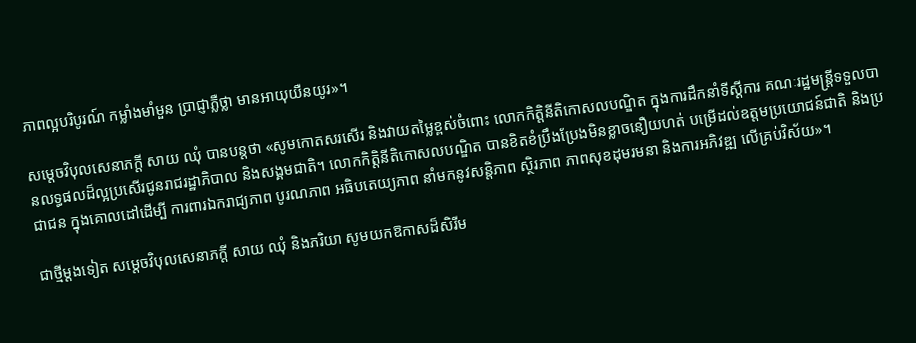ភាពល្អបរិបូរណ៍ កម្លាំងមាំមួន ប្រាជ្ញាភ្លឺថ្លា មានអាយុយឺនយូរ»។

សម្តេចវិបុលសេនាភក្តី សាយ ឈុំ បានបន្ដថា «សូមកោតសរសើរ និងវាយតម្លៃខ្ពស់ចំពោះ លោកកិត្តិនីតិកោសលបណ្ឌិត ក្នុងការដឹកនាំទីស្ដីការ គណៈរដ្ឋមន្ត្រីទទួលបានលទ្ធផលដ៏ល្អប្រសើរជូនរាជរដ្ឋាភិបាល និងសង្គមជាតិ។ លោកកិត្តិនីតិកោសលបណ្ឌិត បានខិតខំប្រឹងប្រែងមិនខ្លាចនឿយហត់ បម្រើដល់ឧត្តមប្រយោជន៍ជាតិ និងប្រជាជន ក្នុងគោលដៅដើម្បី ការពារឯករាជ្យភាព បូរណភាព អធិបតេយ្យភាព នាំមកនូវសន្តិភាព ស្ថិរភាព ភាពសុខដុមរមនា និងការអភិវឌ្ឍ លើគ្រប់វិស័យ»។

ជាថ្មីម្ដងទៀត សម្តេចវិបុលសេនាភក្តី សាយ ឈុំ និងភរិយា សូមយកឱកាសដ៏សិរីម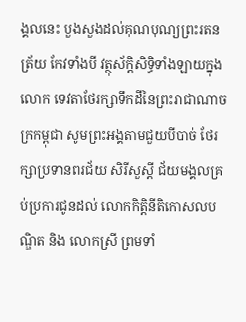ង្គលនេះ បួងសួងដល់គុណបុណ្យព្រះរតនត្រ័យ កែវទាំងបី វត្ថុស័ក្តិសិទ្ធិទាំងឡាយក្នុងលោក ទេវតាថែរក្សាទឹកដីនៃព្រះរាជាណាចក្រកម្ពុជា សូមព្រះអង្គតាមជួយបីបាច់ ថែរក្សាប្រទានពរជ័យ សិរីសួស្ដី ជ័យមង្គលគ្រប់ប្រការជូនដល់ លោកកិត្តិនីតិកោសលបណ្ឌិត និង លោកស្រី ព្រមទាំ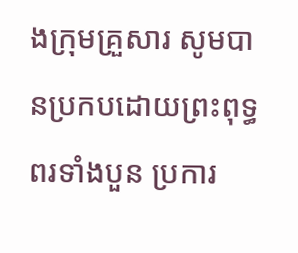ងក្រុមគ្រួសារ សូមបានប្រកបដោយព្រះពុទ្ធពរទាំងបួន ប្រការ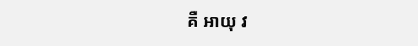គឺ អាយុ វ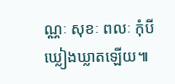ណ្ណៈ សុខៈ ពលៈ កុំបីឃ្លៀងឃ្លាតឡើយ៕